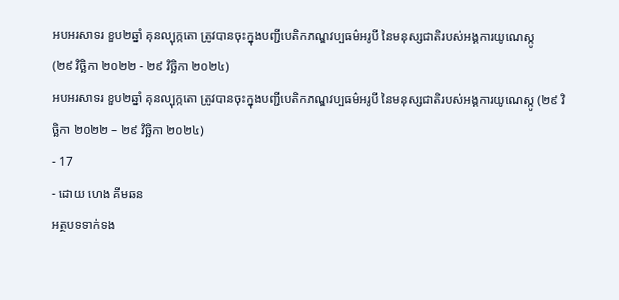អបអរសាទរ ខួប២ឆ្នាំ គុនល្បុក្កតោ ត្រូវបានចុះក្នុងបញ្ជីបេតិកភណ្ឌវប្បធម៌អរូបី នៃមនុស្សជាតិរបស់អង្គការយូណេស្កូ
(២៩ វិច្ឆិកា ២០២២ - ២៩ វិច្ឆិកា ២០២៤)
អបអរសាទរ ខួប២ឆ្នាំ គុនល្បុក្កតោ ត្រូវបានចុះក្នុងបញ្ជីបេតិកភណ្ឌវប្បធម៌អរូបី នៃមនុស្សជាតិរបស់អង្គការយូណេស្កូ (២៩ វិច្ឆិកា ២០២២ – ២៩ វិច្ឆិកា ២០២៤)
- 17
- ដោយ ហេង គីមឆន
អត្ថបទទាក់ទង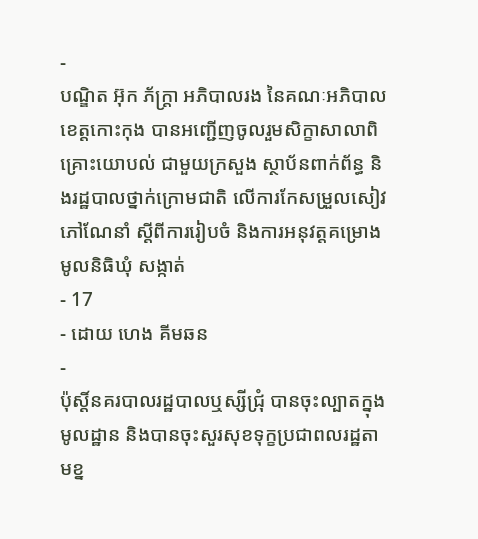-
បណ្ឌិត អ៊ុក ភ័ក្ត្រា អភិបាលរង នៃគណៈអភិបាលខេត្តកោះកុង បានអញ្ជើញចូលរួមសិក្ខាសាលាពិគ្រោះយោបល់ ជាមួយក្រសួង ស្ថាប័នពាក់ព័ន្ធ និងរដ្ឋបាលថ្នាក់ក្រោមជាតិ លើការកែសម្រួលសៀវភៅណែនាំ ស្តីពីការរៀបចំ និងការអនុវត្តគម្រោងមូលនិធិឃុំ សង្កាត់
- 17
- ដោយ ហេង គីមឆន
-
ប៉ុស្ដិ៍នគរបាលរដ្ឋបាលឬស្សីជ្រុំ បានចុះល្បាតក្នុងមូលដ្ឋាន និងបានចុះសួរសុខទុក្ខប្រជាពលរដ្ឋតាមខ្ន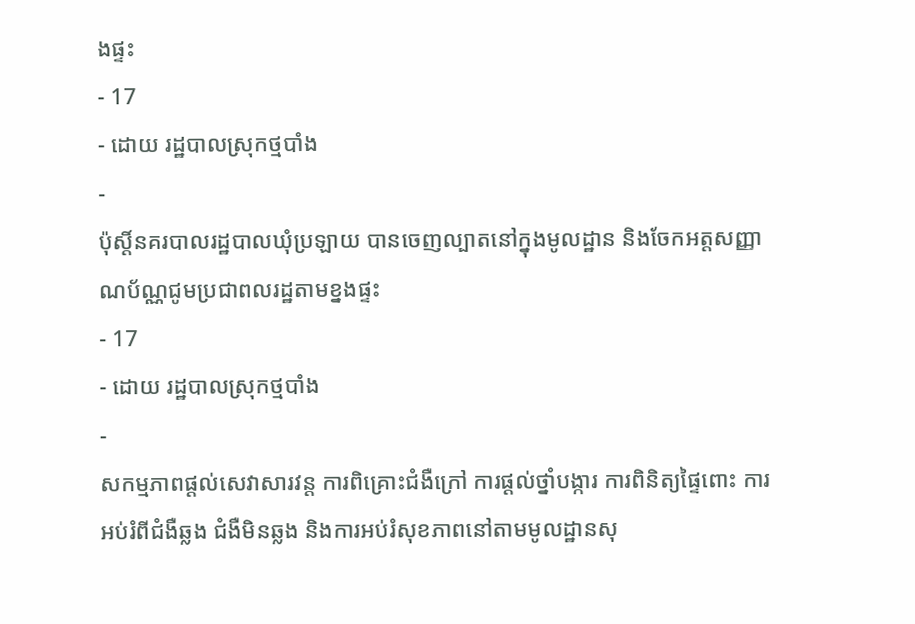ងផ្ទះ
- 17
- ដោយ រដ្ឋបាលស្រុកថ្មបាំង
-
ប៉ុស្តិ៍នគរបាលរដ្ឋបាលឃុំប្រឡាយ បានចេញល្បាតនៅក្នុងមូលដ្ឋាន និងចែកអត្តសញ្ញាណប័ណ្ណជូមប្រជាពលរដ្ឋតាមខ្នងផ្ទះ
- 17
- ដោយ រដ្ឋបាលស្រុកថ្មបាំង
-
សកម្មភាពផ្ដល់សេវាសារវន្ត ការពិគ្រោះជំងឺក្រៅ ការផ្ដល់ថ្នាំបង្ការ ការពិនិត្យផ្ទៃពោះ ការអប់រំពីជំងឺឆ្លង ជំងឺមិនឆ្លង និងការអប់រំសុខភាពនៅតាមមូលដ្ឋានសុ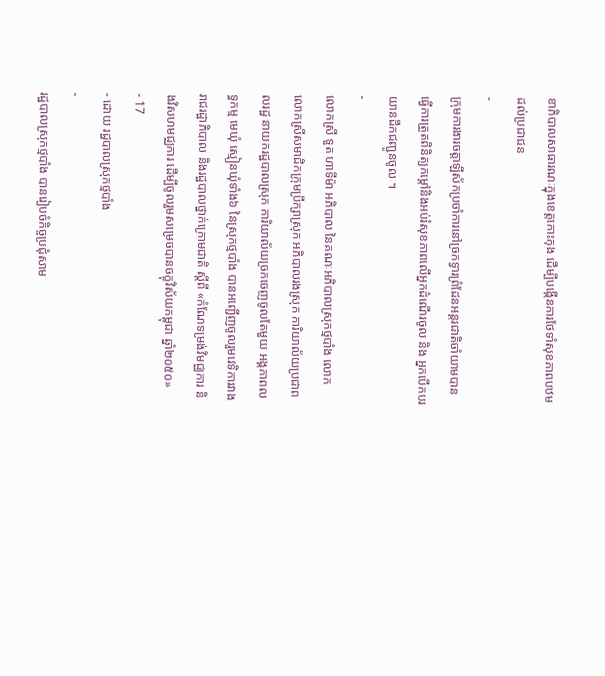ខាភិបាលសាធារណៈក្នុងខេត្តកោះកុង ដើម្បីបង្កើនការថែទាំសុខភាពបឋមដល់ប្រជាជន
-
ក្រុមការងារចត្តាឡីស័កប្រចាំការនៅច្រកទ្វារព្រំដែនអន្ដរជាតិចាំយាមបានធ្វើការត្រួតពិនិត្យកម្ដៅនិងអប់រំសុខភាពលើអ្នកដំណើរចូល និង អ្នកបើកបរយានដឹកជញ្ជូនចូល ។
-
លោកស្រី ទួត ហាទីម៉ា អភិបាល នៃគណៈអភិបាលស្រុកថ្មបាំង លោក លោកស្រីសមាជិកក្រុមប្រឹក្សាស្រុក អភិបាលរងស្រុក ការិយាល័យប្រជាពលរដ្ឋ នាយករដ្ឋបាលស្រុក ការិយាល័យច្រកចេញចូលតែមួយ អង្គភាពលទ្ធកម្ម មេឃុំ ស្មៀនឃុំទាំង៦ នៃស្រុកថ្មបាំង បានអញ្ជើញចូលរួមវេទិការវាងរាជរដ្ឋាភិបាល និងរដ្ឋបាលថ្នាក់ក្រោមជាតិ ស្តីពី «កំណែទម្រង់វិមជ្ឈការ និងវិសហមជ្ឈការ ដើម្បីចូលរួមសម្រេចបានចក្ខុវិស័យកម្ពុជា ឆ្នាំ២០៥០»
- 17
- ដោយ រដ្ឋបាលស្រុកថ្មបាំង
-
រដ្ឋបាលស្រុកថ្មបាំង បានរៀបចំកិច្ចប្រជុំសាម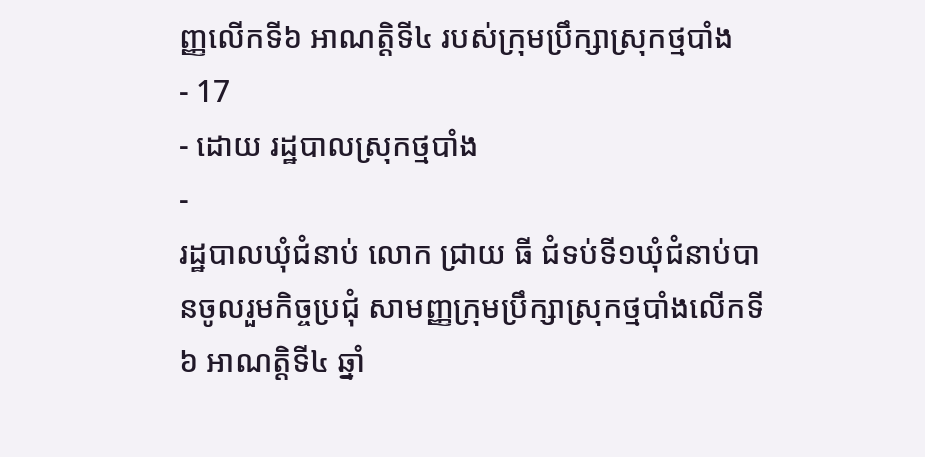ញ្ញលើកទី៦ អាណត្តិទី៤ របស់ក្រុមប្រឹក្សាស្រុកថ្មបាំង
- 17
- ដោយ រដ្ឋបាលស្រុកថ្មបាំង
-
រដ្ឋបាលឃុំជំនាប់ លោក ជ្រាយ ធី ជំទប់ទី១ឃុំជំនាប់បានចូលរួមកិច្ចប្រជុំ សាមញ្ញក្រុមប្រឹក្សាស្រុកថ្មបាំងលើកទី៦ អាណត្តិទី៤ ឆ្នាំ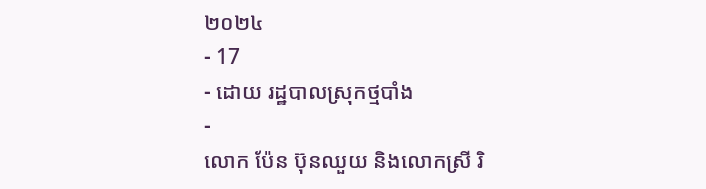២០២៤
- 17
- ដោយ រដ្ឋបាលស្រុកថ្មបាំង
-
លោក ប៉ែន ប៊ុនឈួយ និងលោកស្រី រិ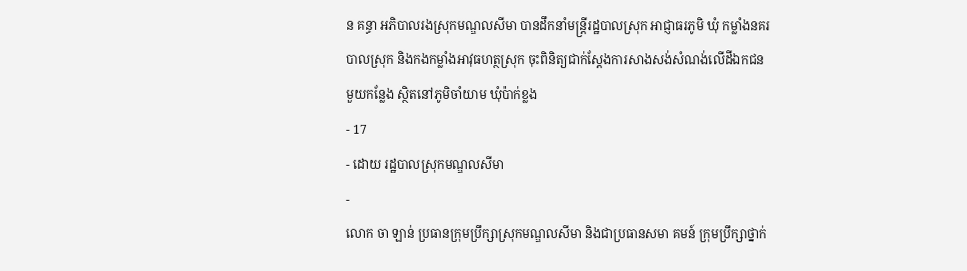ន គន្ធា អភិបាលរងស្រុកមណ្ឌលសីមា បានដឹកនាំមន្ត្រីរដ្ឋបាលស្រុក អាជ្ញាធរភូមិ ឃុំ កម្លាំងនគរបាលស្រុក និងកងកម្លាំងអាវុធហត្ថស្រុក ចុះពិនិត្យជាក់ស្ដែងការសាងសង់សំណង់លើដីឯកជនមួយកន្លែង ស្ថិតនៅភូមិចាំយាម ឃុំប៉ាក់ខ្លង
- 17
- ដោយ រដ្ឋបាលស្រុកមណ្ឌលសីមា
-
លោក ចា ឡាន់ ប្រធានក្រុមប្រឹក្សាស្រុកមណ្ឌលសីមា និងជាប្រធានសមា គមន៍ ក្រុមប្រឹក្សាថ្នាក់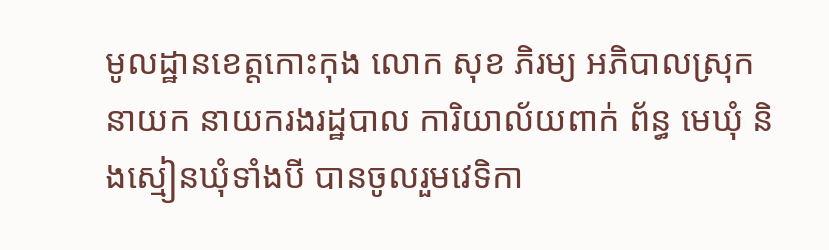មូលដ្ឋានខេត្តកោះកុង លោក សុខ ភិរម្យ អភិបាលស្រុក នាយក នាយករងរដ្ឋបាល ការិយាល័យពាក់ ព័ន្ធ មេឃុំ និងស្មៀនឃុំទាំងបី បានចូលរួមវេទិកា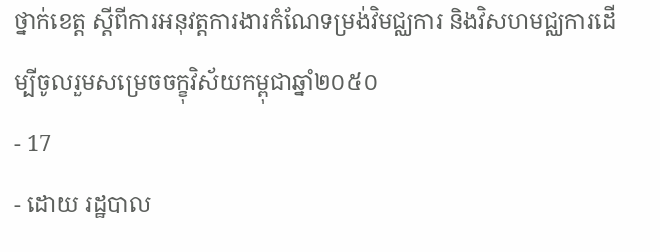ថ្នាក់ខេត្ត ស្ដីពីការអនុវត្តការងារកំណែទម្រង់វិមជ្ឈការ និងវិសហមជ្ឈការដើម្បីចូលរួមសម្រេចចក្ខុវិស័យកម្ពុជាឆ្នាំ២០៥០
- 17
- ដោយ រដ្ឋបាល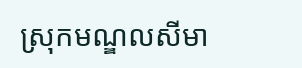ស្រុកមណ្ឌលសីមា